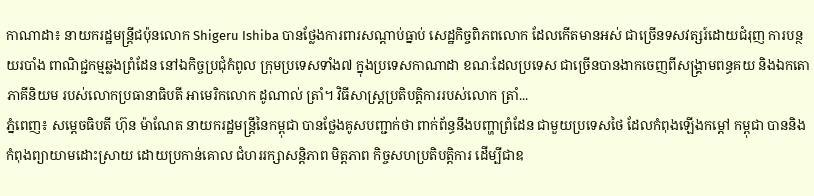កាណាដា៖ នាយករដ្ឋមន្ត្រីជប៉ុនលោក Shigeru Ishiba បានថ្លែងការពារសណ្តាប់ធ្នាប់ សេដ្ឋកិច្ចពិភពលោក ដែលកើតមានអស់ ជាច្រើនទសវត្សរ៍ដោយជំរុញ ការបន្ថយរបាំង ពាណិជ្ជកម្មឆ្លងព្រំដែន នៅឯកិច្ចប្រជុំកំពូល ក្រុមប្រទេសទាំង៧ ក្នុងប្រទេសកាណាដា ខណៈដែលប្រទេស ជាច្រើនបានងាកចេញពីសង្គ្រាមពន្ធគយ និងឯកតោភាគីនិយម របស់លោកប្រធានាធិបតី អាមេរិកលោក ដូណាល់ ត្រាំ។ វិធីសាស្រ្តប្រតិបតិ្តការរបស់លោក ត្រាំ...
ភ្នំពេញ៖ សម្តេចធិបតី ហ៊ុន ម៉ាណែត នាយករដ្ឋមន្ត្រីនៃកម្ពុជា បានថ្លែងគូសបញ្ជាក់ថា ពាក់ព័ន្ធនឹងបញ្ហាព្រំដែន ជាមួយប្រទេសថៃ ដែលកំពុងឡើងកម្តៅ កម្ពុជា បាននិងកំពុងព្យាយាមដោះស្រាយ ដោយប្រកាន់គោល ជំហររក្សាសន្តិភាព មិត្តភាព កិច្ចសហប្រតិបត្តិការ ដើម្បីជាឧ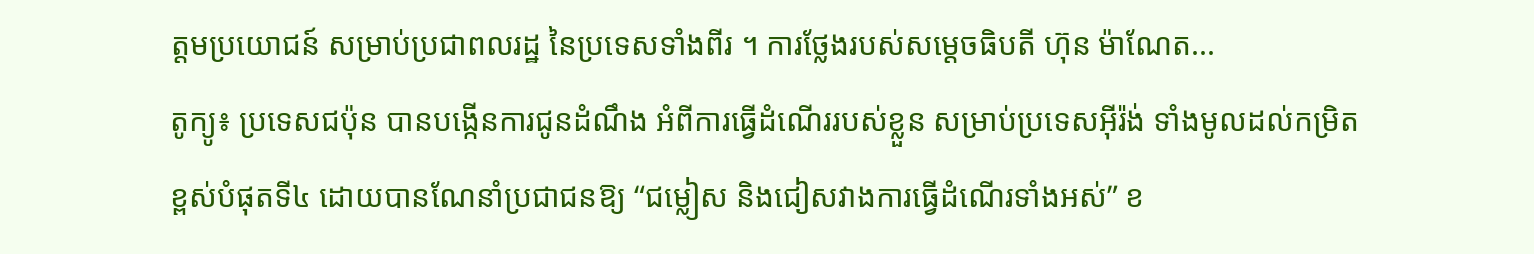ត្តមប្រយោជន៍ សម្រាប់ប្រជាពលរដ្ឋ នៃប្រទេសទាំងពីរ ។ ការថ្លែងរបស់សម្តេចធិបតី ហ៊ុន ម៉ាណែត...
តូក្យូ៖ ប្រទេសជប៉ុន បានបង្កើនការជូនដំណឹង អំពីការធ្វើដំណើររបស់ខ្លួន សម្រាប់ប្រទេសអ៊ីរ៉ង់ ទាំងមូលដល់កម្រិត ខ្ពស់បំផុតទី៤ ដោយបានណែនាំប្រជាជនឱ្យ “ជម្លៀស និងជៀសវាងការធ្វើដំណើរទាំងអស់” ខ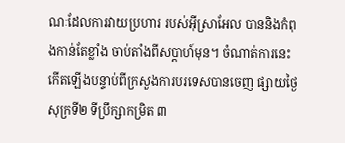ណៈដែលការវាយប្រហារ របស់អ៊ីស្រាអែល បាននិងកំពុងកាន់តែខ្លាំង ចាប់តាំងពីសប្តាហ៍មុន។ ចំណាត់ការនេះកើតឡើងបន្ទាប់ពីក្រសួងការបរទេសបានចេញ ផ្សាយថ្ងៃសុក្រទី២ ទីប្រឹក្សាកម្រិត ៣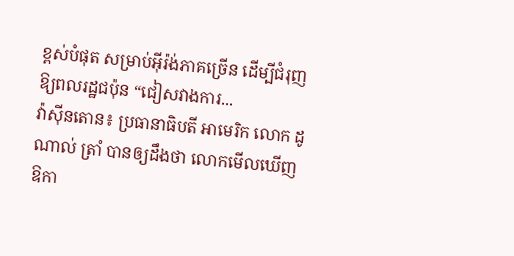ខ្ពស់បំផុត សម្រាប់អ៊ីរ៉ង់ភាគច្រើន ដើម្បីជំរុញឱ្យពលរដ្ឋជប៉ុន “ជៀសវាងការ...
វ៉ាស៊ីនតោន៖ ប្រធានាធិបតី អាមេរិក លោក ដូណាល់ ត្រាំ បានឲ្យដឹងថា លោកមើលឃើញឱកា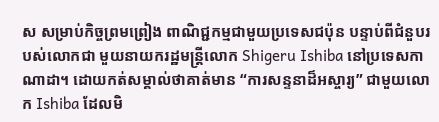ស សម្រាប់កិច្ចព្រមព្រៀង ពាណិជ្ជកម្មជាមួយប្រទេសជប៉ុន បន្ទាប់ពីជំនួបរបស់លោកជា មួយនាយករដ្ឋមន្ត្រីលោក Shigeru Ishiba នៅប្រទេសកាណាដា។ ដោយកត់សម្គាល់ថាគាត់មាន “ការសន្ទនាដ៏អស្ចារ្យ” ជាមួយលោក Ishiba ដែលមិ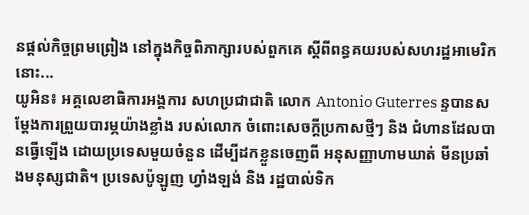នផ្តល់កិច្ចព្រមព្រៀង នៅក្នុងកិច្ចពិភាក្សារបស់ពួកគេ ស្តីពីពន្ធគយរបស់សហរដ្ឋអាមេរិកនោះ...
យូអិន៖ អគ្គលេខាធិការអង្គការ សហប្រជាជាតិ លោក Antonio Guterres ន្ទបានសម្តែងការព្រួយបារម្ភយ៉ាងខ្លាំង របស់លោក ចំពោះសេចក្តីប្រកាសថ្មីៗ និង ជំហានដែលបានធ្វើឡើង ដោយប្រទេសមួយចំនួន ដើម្បីដកខ្លួនចេញពី អនុសញ្ញាហាមឃាត់ មីនប្រឆាំងមនុស្សជាតិ។ ប្រទេសប៉ូឡូញ ហ្វាំងឡង់ និង រដ្ឋបាល់ទិក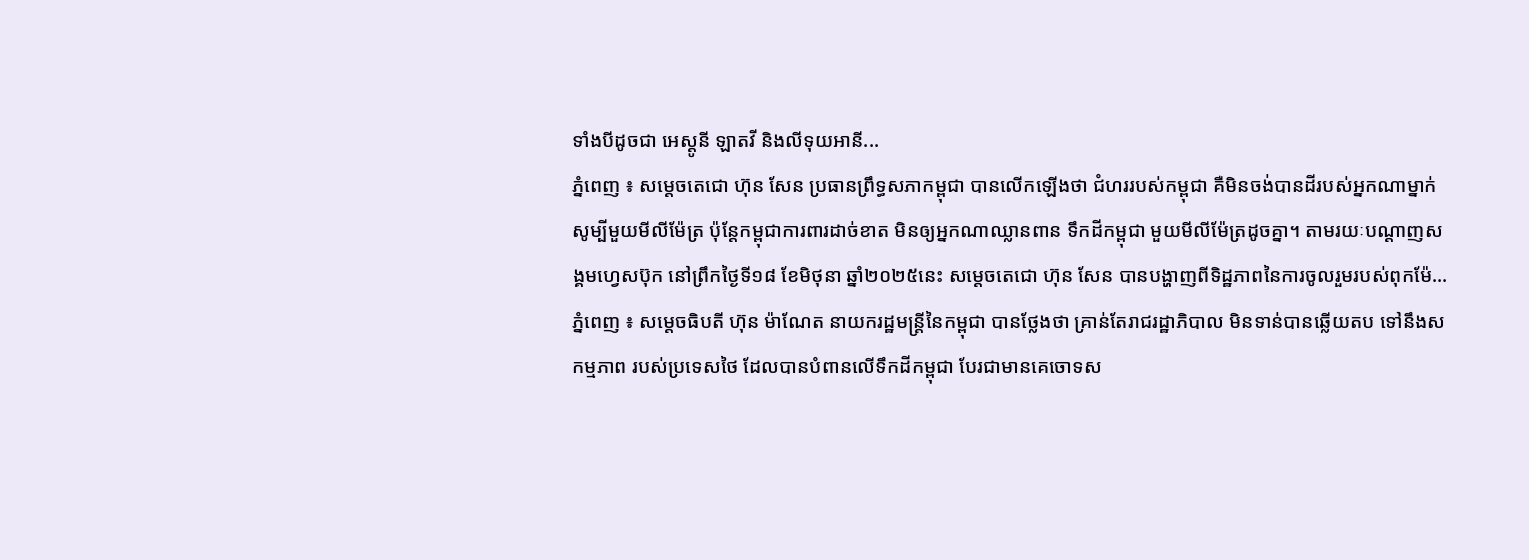ទាំងបីដូចជា អេស្តូនី ឡាតវី និងលីទុយអានី...
ភ្នំពេញ ៖ សម្តេចតេជោ ហ៊ុន សែន ប្រធានព្រឹទ្ធសភាកម្ពុជា បានលើកឡើងថា ជំហររបស់កម្ពុជា គឺមិនចង់បានដីរបស់អ្នកណាម្នាក់ សូម្បីមួយមីលីម៉ែត្រ ប៉ុន្តែកម្ពុជាការពារដាច់ខាត មិនឲ្យអ្នកណាឈ្លានពាន ទឹកដីកម្ពុជា មួយមីលីម៉ែត្រដូចគ្នា។ តាមរយៈបណ្ដាញសង្គមហ្វេសប៊ុក នៅព្រឹកថ្ងៃទី១៨ ខែមិថុនា ឆ្នាំ២០២៥នេះ សម្តេចតេជោ ហ៊ុន សែន បានបង្ហាញពីទិដ្ឋភាពនៃការចូលរួមរបស់ពុកម៉ែ...
ភ្នំពេញ ៖ សម្តេចធិបតី ហ៊ុន ម៉ាណែត នាយករដ្ឋមន្ត្រីនៃកម្ពុជា បានថ្លែងថា គ្រាន់តែរាជរដ្ឋាភិបាល មិនទាន់បានឆ្លើយតប ទៅនឹងសកម្មភាព របស់ប្រទេសថៃ ដែលបានបំពានលើទឹកដីកម្ពុជា បែរជាមានគេចោទស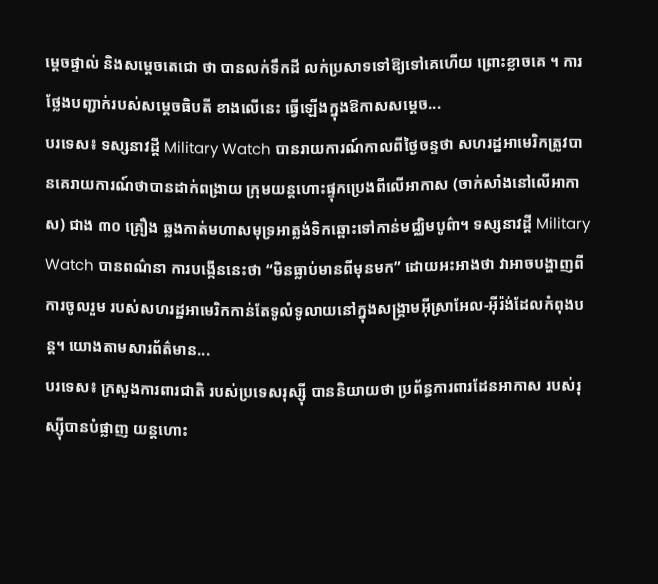ម្តេចផ្ទាល់ និងសម្តេចតេជោ ថា បានលក់ទឹកដី លក់ប្រសាទទៅឱ្យទៅគេហើយ ព្រោះខ្លាចគេ ។ ការថ្លែងបញ្ជាក់របស់សម្តេចធិបតី ខាងលើនេះ ធ្វើឡើងក្នុងឱកាសសម្តេច...
បរទេស៖ ទស្សនាវដ្តី Military Watch បានរាយការណ៍កាលពីថ្ងៃចន្ទថា សហរដ្ឋអាមេរិកត្រូវបានគេរាយការណ៍ថាបានដាក់ពង្រាយ ក្រុមយន្តហោះផ្ទុកប្រេងពីលើអាកាស (ចាក់សាំងនៅលើអាកាស) ជាង ៣០ គ្រឿង ឆ្លងកាត់មហាសមុទ្រអាត្លង់ទិកឆ្ពោះទៅកាន់មជ្ឈិមបូព៌ា។ ទស្សនាវដ្តី Military Watch បានពណ៌នា ការបង្កើននេះថា “មិនធ្លាប់មានពីមុនមក” ដោយអះអាងថា វាអាចបង្ហាញពីការចូលរួម របស់សហរដ្ឋអាមេរិកកាន់តែទូលំទូលាយនៅក្នុងសង្គ្រាមអ៊ីស្រាអែល-អ៊ីរ៉ង់ដែលកំពុងបន្ត។ យោងតាមសារព័ត៌មាន...
បរទេស៖ ក្រសួងការពារជាតិ របស់ប្រទេសរុស្ស៊ី បាននិយាយថា ប្រព័ន្ធការពារដែនអាកាស របស់រុស្ស៊ីបានបំផ្លាញ យន្តហោះ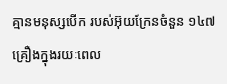គ្មានមនុស្សបើក របស់អ៊ុយក្រែនចំនួន ១៤៧ គ្រឿងក្នុងរយៈពេល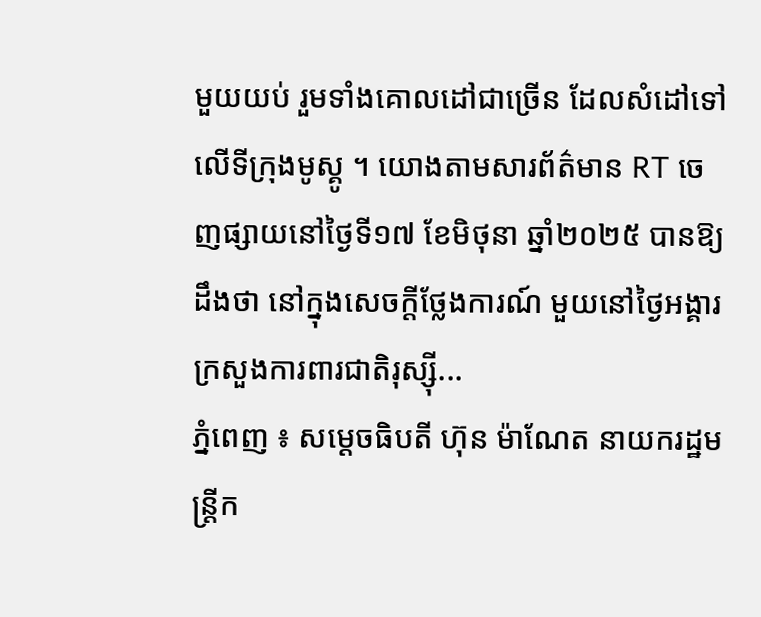មួយយប់ រួមទាំងគោលដៅជាច្រើន ដែលសំដៅទៅលើទីក្រុងមូស្គូ ។ យោងតាមសារព័ត៌មាន RT ចេញផ្សាយនៅថ្ងៃទី១៧ ខែមិថុនា ឆ្នាំ២០២៥ បានឱ្យដឹងថា នៅក្នុងសេចក្តីថ្លែងការណ៍ មួយនៅថ្ងៃអង្គារ ក្រសួងការពារជាតិរុស្ស៊ី...
ភ្នំពេញ ៖ សម្ដេចធិបតី ហ៊ុន ម៉ាណែត នាយករដ្ឋមន្រ្តីក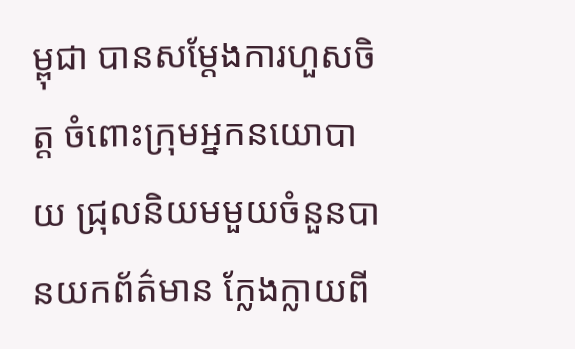ម្ពុជា បានសម្តែងការហួសចិត្ត ចំពោះក្រុមអ្នកនយោបាយ ជ្រុលនិយមមួយចំនួនបានយកព័ត៌មាន ក្លែងក្លាយពី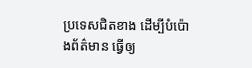ប្រទេសជិតខាង ដើម្បីបំប៉ោងព័ត៌មាន ធ្វើឲ្យ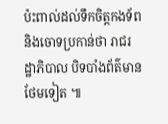ប៉ះពាល់ដល់ទឹកចិត្តកងទ័ព និងចោទប្រកាន់ថា រាជរដ្ឋាភិបាល បិទបាំងព័ត៌មានថែមទៀត ៕